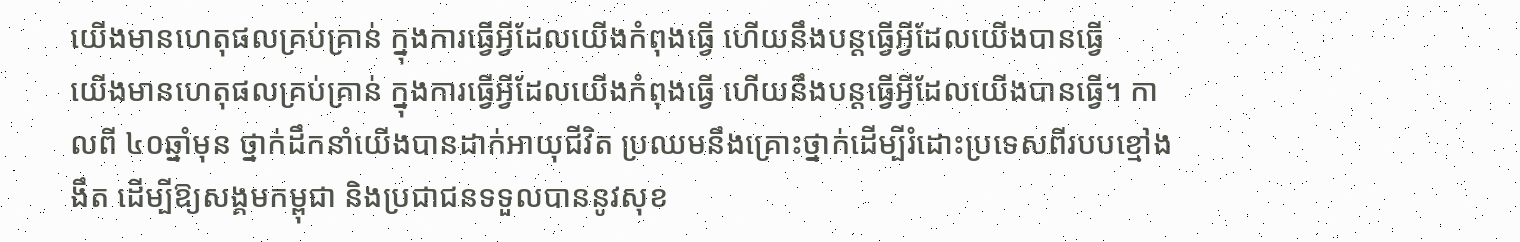យើងមានហេតុផលគ្រប់គ្រាន់ ក្នុងការធ្វើអ្វីដែលយើងកំពុងធ្វើ ហើយនឹងបន្តធ្វើអ្វីដែលយើងបានធ្វើ
យើងមានហេតុផលគ្រប់គ្រាន់ ក្នុងការធ្វើអ្វីដែលយើងកំពុងធ្វើ ហើយនឹងបន្តធ្វើអ្វីដែលយើងបានធ្វើ។ កាលពី ៤០ឆ្នាំមុន ថ្នាក់ដឹកនាំយើងបានដាក់អាយុជីវិត ប្រឈមនឹងគ្រោះថ្នាក់ដើម្បីរំដោះប្រទេសពីរបបខ្មៅងងឹត ដើម្បីឱ្យសង្គមកម្ពុជា និងប្រជាជនទទួលបាននូវសុខ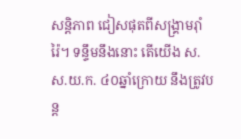សន្តិភាព ជៀសផុតពីសង្គ្រាមរ៉ាំរ៉ៃ។ ទន្ទឹមនឹងនោះ តើយើង ស.ស.យ.ក. ៤០ឆ្នាំក្រោយ នឹងត្រូវបន្ត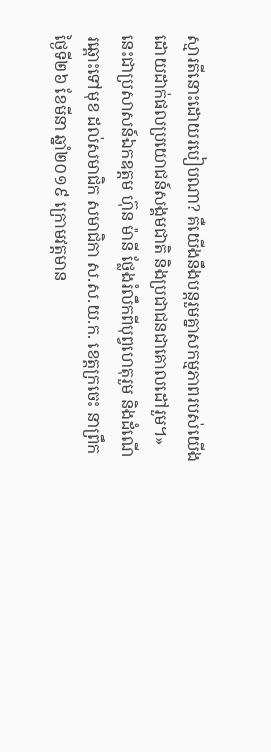ស្មារតីនោះដោយរបៀបណា? គឺយើងនឹងបន្តរួមគ្នាសកម្មភាពរបស់យើងដោយដាក់ផលប្រយោជន៍សង្គមជាតិ និងប្រជាជនជាគោលដៅរួម។» នេះជាប្រសាសន៍ឯកឧត្តម ហ៊ុន ម៉ានី ថ្លែងរំលឹកពីបុព្វហេតុរួម និងដំណើរឆ្ពោះទៅមុខ ដល់សមាជិក សមាជិកា ស.ស.យ.ក. ខេត្តក្រចេះ នាព្រឹកថ្ងៃទី២៦ ខែមីនា ឆ្នាំ២០១៩ ក្រោមវត្តមាន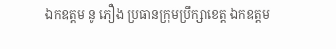ឯកឧត្តម នូ ភឿង ប្រធានក្រុមប្រឹក្សាខេត្ត ឯកឧត្តម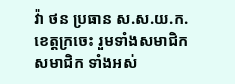វ៉ា ថន ប្រធាន ស.ស.យ.ក. ខេត្តក្រចេះ រួមទាំងសមាជិក សមាជិក ទាំងអស់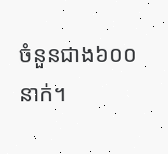ចំនួនជាង៦០០ នាក់។